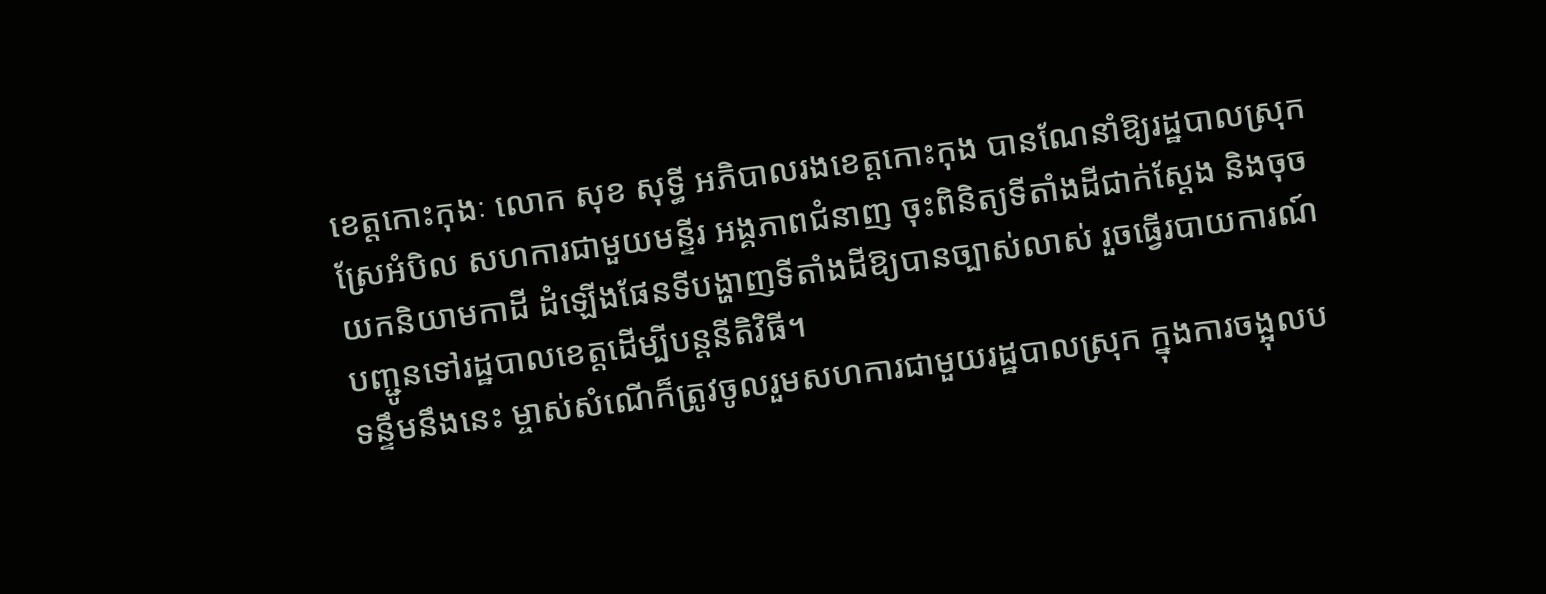ខេត្តកោះកុងៈ លោក សុខ សុទ្ធី អភិបាលរងខេត្តកោះកុង បានណែនាំឱ្យរដ្ឋបាលស្រុកស្រែអំបិល សហការជាមួយមន្ទីរ អង្គភាពជំនាញ ចុះពិនិត្យទីតាំងដីជាក់ស្តែង និងចុចយកនិយាមកាដី ដំឡើងផែនទីបង្ហាញទីតាំងដីឱ្យបានច្បាស់លាស់ រួចធ្វើរបាយការណ៍បញ្ជូនទៅរដ្ឋបាលខេត្តដើម្បីបន្តនីតិវិធី។
ទន្ទឹមនឹងនេះ ម្ចាស់សំណើក៏ត្រូវចូលរួមសហការជាមួយរដ្ឋបាលស្រុក ក្នុងការចង្អុលប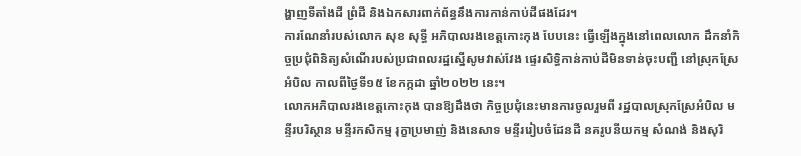ង្ហាញទីតាំងដី ព្រំដី និងឯកសារពាក់ព័ន្ធនឹងការកាន់កាប់ដីផងដែរ។
ការណែនាំរបស់លោក សុខ សុទ្ធី អភិបាលរងខេត្តកោះកុង បែបនេះ ធ្វើឡើងក្នុងនៅពេលលោក ដឹកនាំកិច្ចប្រជុំពិនិត្យសំណើរបស់ប្រជាពលរដ្ឋស្នើសូមវាស់វែង ផ្ទេរសិទ្ធិកាន់កាប់ដីមិនទាន់ចុះបញ្ជី នៅស្រុកស្រែអំបិល កាលពីថ្ងៃទី១៥ ខែកក្កដា ឆ្នាំ២០២២ នេះ។
លោកអភិបាលរងខេត្តកោះកុង បានឱ្យដឹងថា កិច្ចប្រជុំនេះមានការចូលរួមពី រដ្ឋបាលស្រុកស្រែអំបិល មន្ទីរបរិស្ថាន មន្ទីរកសិកម្ម រុក្ខាប្រមាញ់ និងនេសាទ មន្ទីររៀបចំដែនដី នគរូបនីយកម្ម សំណង់ និងសុរិ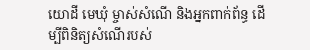យោដី មេឃុំ ម្ចាស់សំណើ និងអ្នកពាក់ព័ន្ធ ដើម្បីពិនិត្យសំណើរបស់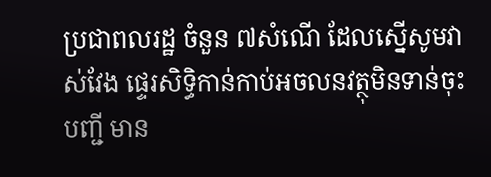ប្រជាពលរដ្ឋ ចំនួន ៧សំណើ ដែលស្នើសូមវាស់វែង ផ្ទេរសិទ្ធិកាន់កាប់អចលនវត្ថុមិនទាន់ចុះបញ្ជី មាន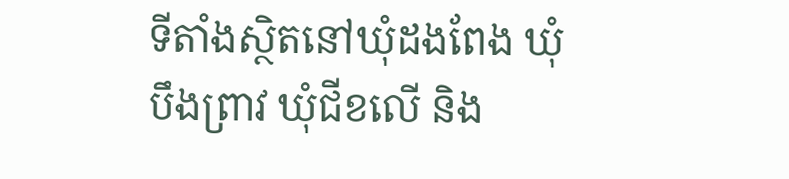ទីតាំងស្ថិតនៅឃុំដងពែង ឃុំបឹងព្រាវ ឃុំជីខលើ និង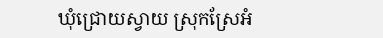ឃុំជ្រោយស្វាយ ស្រុកស្រែអំ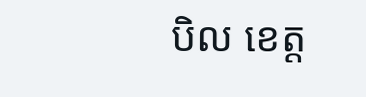បិល ខេត្ត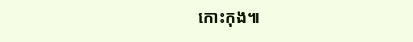កោះកុង៕